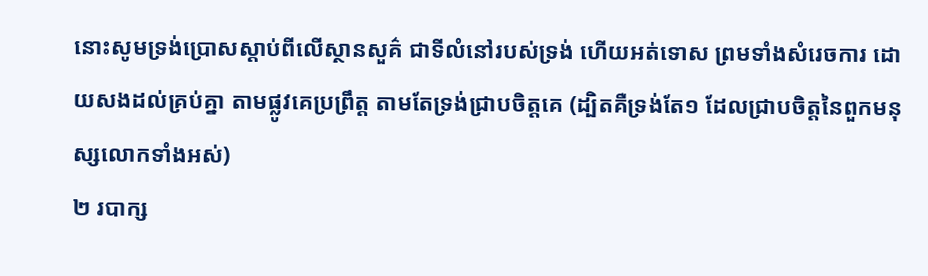នោះសូមទ្រង់ប្រោសស្តាប់ពីលើស្ថានសួគ៌ ជាទីលំនៅរបស់ទ្រង់ ហើយអត់ទោស ព្រមទាំងសំរេចការ ដោយសងដល់គ្រប់គ្នា តាមផ្លូវគេប្រព្រឹត្ត តាមតែទ្រង់ជ្រាបចិត្តគេ (ដ្បិតគឺទ្រង់តែ១ ដែលជ្រាបចិត្តនៃពួកមនុស្សលោកទាំងអស់)
២ របាក្ស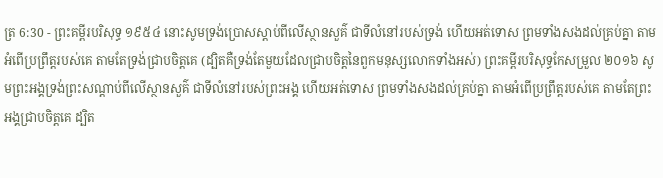ត្រ 6:30 - ព្រះគម្ពីរបរិសុទ្ធ ១៩៥៤ នោះសូមទ្រង់ប្រោសស្តាប់ពីលើស្ថានសួគ៌ ជាទីលំនៅរបស់ទ្រង់ ហើយអត់ទោស ព្រមទាំងសងដល់គ្រប់គ្នា តាមអំពើប្រព្រឹត្តរបស់គេ តាមតែទ្រង់ជ្រាបចិត្តគេ (ដ្បិតគឺទ្រង់តែមួយដែលជ្រាបចិត្តនៃពួកមនុស្សលោកទាំងអស់) ព្រះគម្ពីរបរិសុទ្ធកែសម្រួល ២០១៦ សូមព្រះអង្គទ្រង់ព្រះសណ្ដាប់ពីលើស្ថានសួគ៌ ជាទីលំនៅរបស់ព្រះអង្គ ហើយអត់ទោស ព្រមទាំងសងដល់គ្រប់គ្នា តាមអំពើប្រព្រឹត្តរបស់គេ តាមតែព្រះអង្គជ្រាបចិត្តគេ ដ្បិត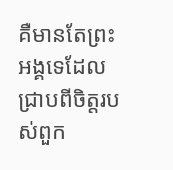គឺមានតែព្រះអង្គទេដែលជ្រាបពីចិត្តរបស់ពួក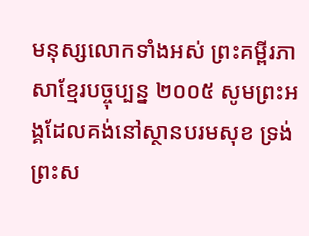មនុស្សលោកទាំងអស់ ព្រះគម្ពីរភាសាខ្មែរបច្ចុប្បន្ន ២០០៥ សូមព្រះអង្គដែលគង់នៅស្ថានបរមសុខ ទ្រង់ព្រះស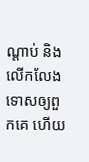ណ្ដាប់ និងលើកលែងទោសឲ្យពួកគេ ហើយ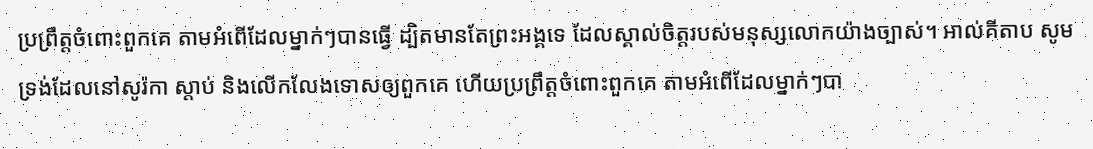ប្រព្រឹត្តចំពោះពួកគេ តាមអំពើដែលម្នាក់ៗបានធ្វើ ដ្បិតមានតែព្រះអង្គទេ ដែលស្គាល់ចិត្តរបស់មនុស្សលោកយ៉ាងច្បាស់។ អាល់គីតាប សូមទ្រង់ដែលនៅសូរ៉កា ស្តាប់ និងលើកលែងទោសឲ្យពួកគេ ហើយប្រព្រឹត្តចំពោះពួកគេ តាមអំពើដែលម្នាក់ៗបា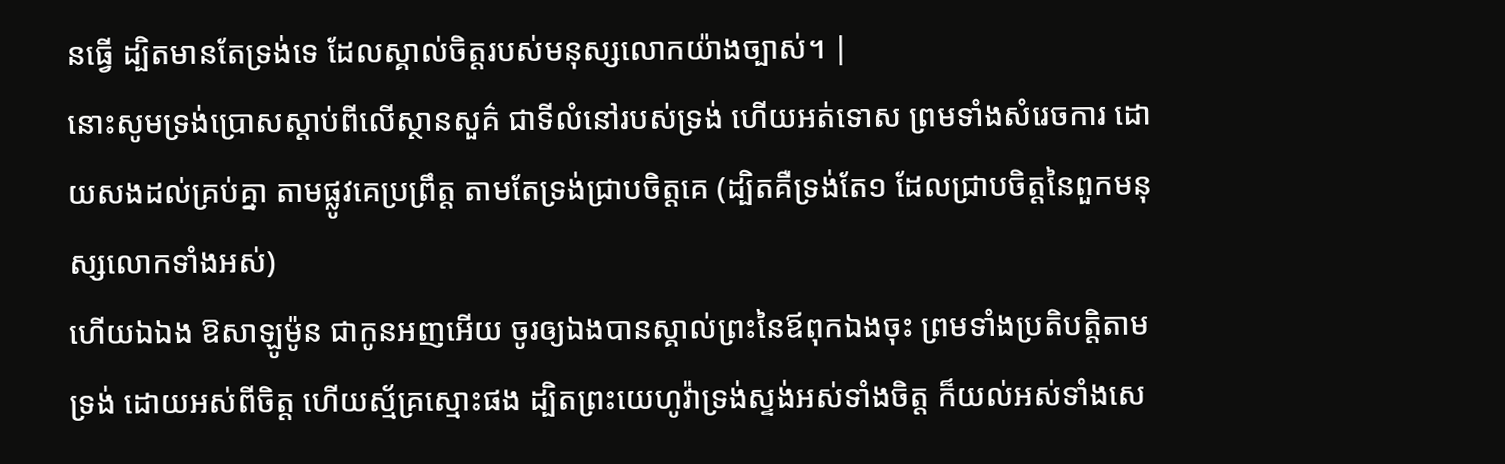នធ្វើ ដ្បិតមានតែទ្រង់ទេ ដែលស្គាល់ចិត្តរបស់មនុស្សលោកយ៉ាងច្បាស់។ |
នោះសូមទ្រង់ប្រោសស្តាប់ពីលើស្ថានសួគ៌ ជាទីលំនៅរបស់ទ្រង់ ហើយអត់ទោស ព្រមទាំងសំរេចការ ដោយសងដល់គ្រប់គ្នា តាមផ្លូវគេប្រព្រឹត្ត តាមតែទ្រង់ជ្រាបចិត្តគេ (ដ្បិតគឺទ្រង់តែ១ ដែលជ្រាបចិត្តនៃពួកមនុស្សលោកទាំងអស់)
ហើយឯឯង ឱសាឡូម៉ូន ជាកូនអញអើយ ចូរឲ្យឯងបានស្គាល់ព្រះនៃឪពុកឯងចុះ ព្រមទាំងប្រតិបត្តិតាមទ្រង់ ដោយអស់ពីចិត្ត ហើយស្ម័គ្រស្មោះផង ដ្បិតព្រះយេហូវ៉ាទ្រង់ស្ទង់អស់ទាំងចិត្ត ក៏យល់អស់ទាំងសេ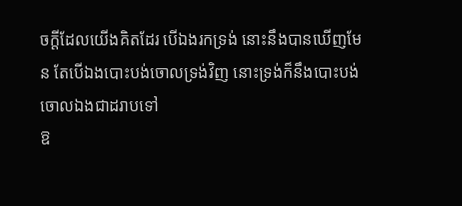ចក្ដីដែលយើងគិតដែរ បើឯងរកទ្រង់ នោះនឹងបានឃើញមែន តែបើឯងបោះបង់ចោលទ្រង់វិញ នោះទ្រង់ក៏នឹងបោះបង់ចោលឯងជាដរាបទៅ
ឱ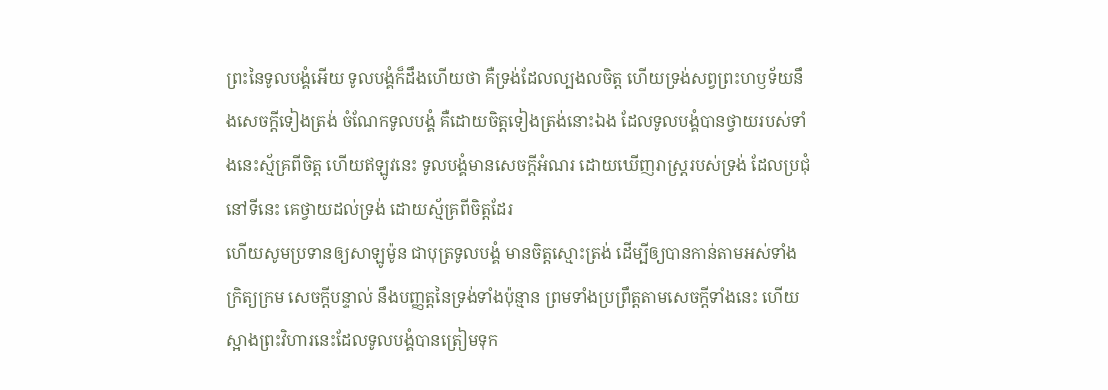ព្រះនៃទូលបង្គំអើយ ទូលបង្គំក៏ដឹងហើយថា គឺទ្រង់ដែលល្បងលចិត្ត ហើយទ្រង់សព្វព្រះហឫទ័យនឹងសេចក្ដីទៀងត្រង់ ចំណែកទូលបង្គំ គឺដោយចិត្តទៀងត្រង់នោះឯង ដែលទូលបង្គំបានថ្វាយរបស់ទាំងនេះស្ម័គ្រពីចិត្ត ហើយឥឡូវនេះ ទូលបង្គំមានសេចក្ដីអំណរ ដោយឃើញរាស្ត្ររបស់ទ្រង់ ដែលប្រជុំនៅទីនេះ គេថ្វាយដល់ទ្រង់ ដោយស្ម័គ្រពីចិត្តដែរ
ហើយសូមប្រទានឲ្យសាឡូម៉ូន ជាបុត្រទូលបង្គំ មានចិត្តស្មោះត្រង់ ដើម្បីឲ្យបានកាន់តាមអស់ទាំងក្រិត្យក្រម សេចក្ដីបន្ទាល់ នឹងបញ្ញត្តនៃទ្រង់ទាំងប៉ុន្មាន ព្រមទាំងប្រព្រឹត្តតាមសេចក្ដីទាំងនេះ ហើយស្អាងព្រះវិហារនេះដែលទូលបង្គំបានត្រៀមទុក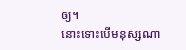ឲ្យ។
នោះទោះបើមនុស្សណា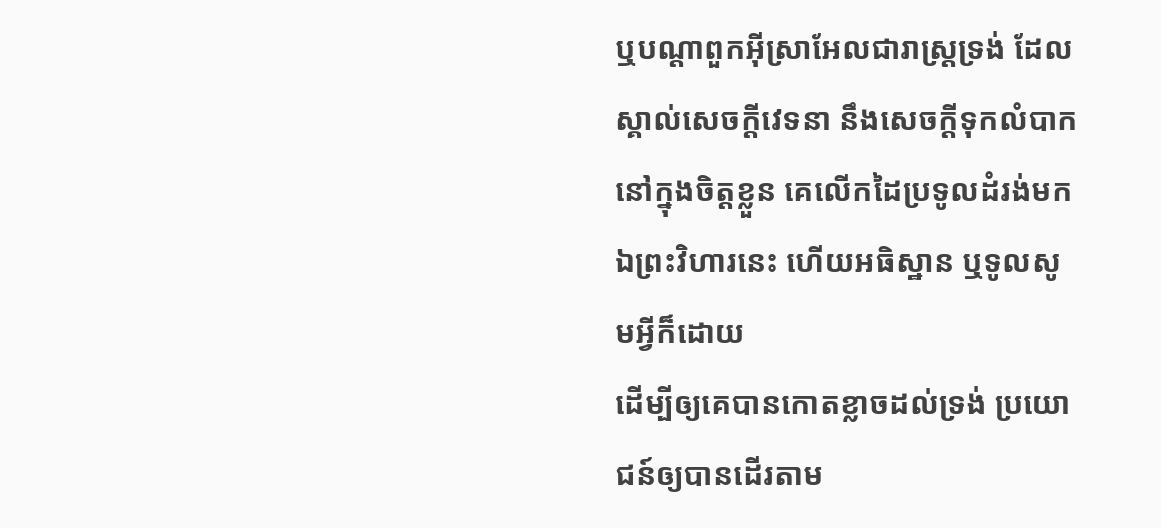ឬបណ្តាពួកអ៊ីស្រាអែលជារាស្ត្រទ្រង់ ដែលស្គាល់សេចក្ដីវេទនា នឹងសេចក្ដីទុកលំបាក នៅក្នុងចិត្តខ្លួន គេលើកដៃប្រទូលដំរង់មកឯព្រះវិហារនេះ ហើយអធិស្ឋាន ឬទូលសូមអ្វីក៏ដោយ
ដើម្បីឲ្យគេបានកោតខ្លាចដល់ទ្រង់ ប្រយោជន៍ឲ្យបានដើរតាម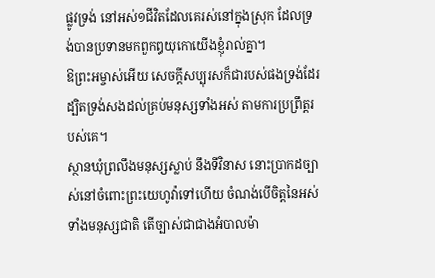ផ្លូវទ្រង់ នៅអស់១ជីវិតដែលគេរស់នៅក្នុងស្រុក ដែលទ្រង់បានប្រទានមកពួកឰយុកោយើងខ្ញុំរាល់គ្នា។
ឱព្រះអម្ចាស់អើយ សេចក្ដីសប្បុរសក៏ជារបស់ផងទ្រង់ដែរ ដ្បិតទ្រង់សងដល់គ្រប់មនុស្សទាំងអស់ តាមការប្រព្រឹត្តរបស់គេ។
ស្ថានឃុំព្រលឹងមនុស្សស្លាប់ នឹងទីវិនាស នោះប្រាកដច្បាស់នៅចំពោះព្រះយេហូវ៉ាទៅហើយ ចំណង់បើចិត្តនៃអស់ទាំងមនុស្សជាតិ តើច្បាស់ជាជាងអំបាលម៉ា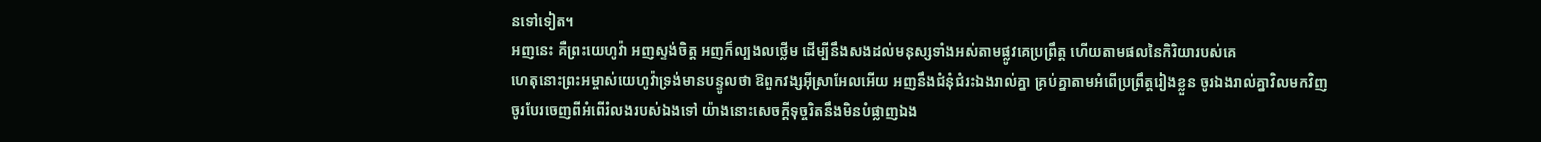នទៅទៀត។
អញនេះ គឺព្រះយេហូវ៉ា អញស្ទង់ចិត្ត អញក៏ល្បងលថ្លើម ដើម្បីនឹងសងដល់មនុស្សទាំងអស់តាមផ្លូវគេប្រព្រឹត្ត ហើយតាមផលនៃកិរិយារបស់គេ
ហេតុនោះព្រះអម្ចាស់យេហូវ៉ាទ្រង់មានបន្ទូលថា ឱពួកវង្សអ៊ីស្រាអែលអើយ អញនឹងជំនុំជំរះឯងរាល់គ្នា គ្រប់គ្នាតាមអំពើប្រព្រឹត្តរៀងខ្លួន ចូរឯងរាល់គ្នាវិលមកវិញ ចូរបែរចេញពីអំពើរំលងរបស់ឯងទៅ យ៉ាងនោះសេចក្ដីទុច្ចរិតនឹងមិនបំផ្លាញឯង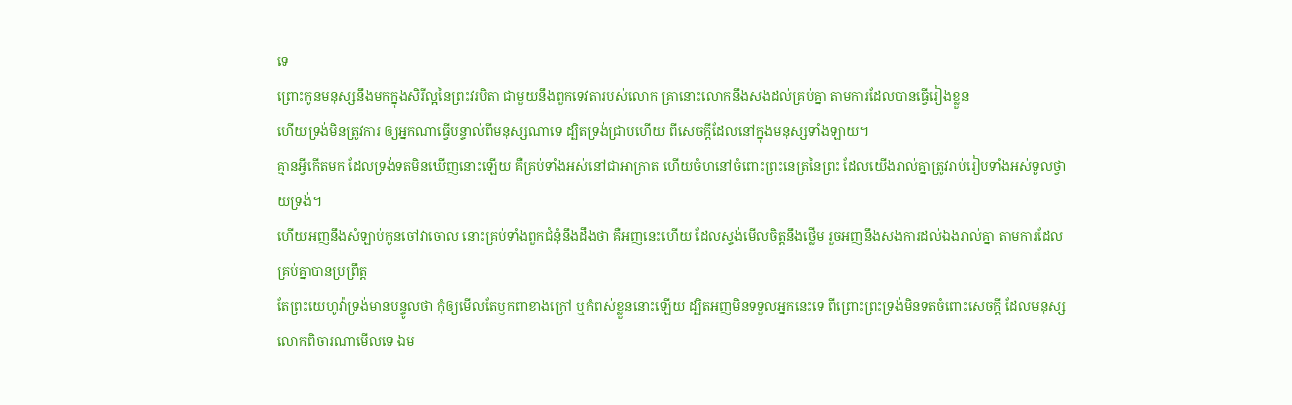ទេ
ព្រោះកូនមនុស្សនឹងមកក្នុងសិរីល្អនៃព្រះវរបិតា ជាមួយនឹងពួកទេវតារបស់លោក គ្រានោះលោកនឹងសងដល់គ្រប់គ្នា តាមការដែលបានធ្វើរៀងខ្លួន
ហើយទ្រង់មិនត្រូវការ ឲ្យអ្នកណាធ្វើបន្ទាល់ពីមនុស្សណាទេ ដ្បិតទ្រង់ជ្រាបហើយ ពីសេចក្ដីដែលនៅក្នុងមនុស្សទាំងឡាយ។
គ្មានអ្វីកើតមក ដែលទ្រង់ទតមិនឃើញនោះឡើយ គឺគ្រប់ទាំងអស់នៅជាអាក្រាត ហើយចំហនៅចំពោះព្រះនេត្រនៃព្រះ ដែលយើងរាល់គ្នាត្រូវរាប់រៀបទាំងអស់ទូលថ្វាយទ្រង់។
ហើយអញនឹងសំឡាប់កូនចៅវាចោល នោះគ្រប់ទាំងពួកជំនុំនឹងដឹងថា គឺអញនេះហើយ ដែលស្ទង់មើលចិត្តនឹងថ្លើម រួចអញនឹងសងការដល់ឯងរាល់គ្នា តាមការដែលគ្រប់គ្នាបានប្រព្រឹត្ត
តែព្រះយេហូវ៉ាទ្រង់មានបន្ទូលថា កុំឲ្យមើលតែឫកពាខាងក្រៅ ឬកំពស់ខ្លួននោះឡើយ ដ្បិតអញមិនទទួលអ្នកនេះទេ ពីព្រោះព្រះទ្រង់មិនទតចំពោះសេចក្ដី ដែលមនុស្សលោកពិចារណាមើលទេ ឯម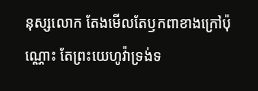នុស្សលោក តែងមើលតែឫកពាខាងក្រៅប៉ុណ្ណោះ តែព្រះយេហូវ៉ាទ្រង់ទ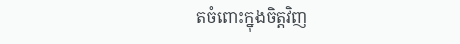តចំពោះក្នុងចិត្តវិញ